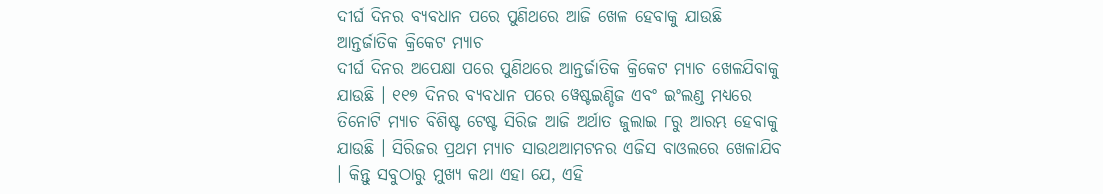ଦୀର୍ଘ ଦିନର ବ୍ୟବଧାନ ପରେ ପୁଣିଥରେ ଆଜି ଖେଳ ହେବାକୁ ଯାଉଛି ଆନ୍ତର୍ଜାତିକ କ୍ରିକେଟ ମ୍ୟାଚ
ଦୀର୍ଘ ଦିନର ଅପେକ୍ଷା ପରେ ପୁଣିଥରେ ଆନ୍ତର୍ଜାତିକ କ୍ରିକେଟ ମ୍ୟାଚ ଖେଳଯିବାକୁ ଯାଉଛି । ୧୧୭ ଦିନର ବ୍ୟବଧାନ ପରେ ୱେଷ୍ଟଇଣ୍ଡିଜ ଏବଂ ଇଂଲଣ୍ଡ ମଧ୍ୟରେ ତିନୋଟି ମ୍ୟାଚ ବିଶିଷ୍ଟ ଟେଷ୍ଟ ସିରିଜ ଆଜି ଅର୍ଥାତ ଜୁଲାଇ ୮ରୁ ଆରମ୍ଭ ହେବାକୁ ଯାଉଛି । ସିରିଜର ପ୍ରଥମ ମ୍ୟାଚ ସାଉଥଆମଟନର ଏଜିସ ବାଓଲରେ ଖେଳାଯିବ । କିନ୍ତୁ ସବୁଠାରୁ ମୁଖ୍ୟ କଥା ଏହା ଯେ, ଏହି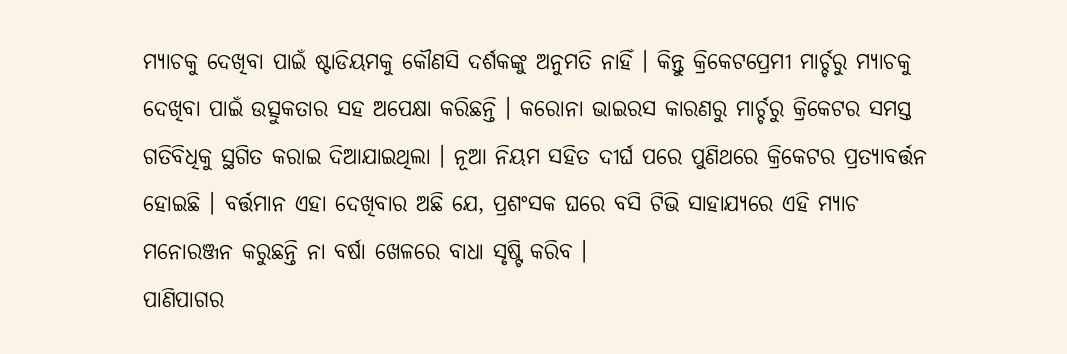ମ୍ୟାଚକୁ ଦେଖିବା ପାଇଁ ଷ୍ଟାଡିୟମକୁ କୌଣସି ଦର୍ଶକଙ୍କୁ ଅନୁମତି ନାହିଁ । କିନ୍ତୁ କ୍ରିକେଟପ୍ରେମୀ ମାର୍ଚ୍ଚରୁ ମ୍ୟାଚକୁ ଦେଖିବା ପାଇଁ ଉତ୍ସୁକତାର ସହ ଅପେକ୍ଷା କରିଛନ୍ତି । କରୋନା ଭାଇରସ କାରଣରୁ ମାର୍ଚ୍ଚରୁ କ୍ରିକେଟର ସମସ୍ତ ଗତିବିଧିକୁ ସ୍ଥଗିତ କରାଇ ଦିଆଯାଇଥିଲା । ନୂଆ ନିୟମ ସହିତ ଦୀର୍ଘ ପରେ ପୁଣିଥରେ କ୍ରିକେଟର ପ୍ରତ୍ୟାବର୍ତ୍ତନ ହୋଇଛି । ବର୍ତ୍ତମାନ ଏହା ଦେଖିବାର ଅଛି ଯେ, ପ୍ରଶଂସକ ଘରେ ବସି ଟିଭି ସାହାଯ୍ୟରେ ଏହି ମ୍ୟାଚ ମନୋରଞ୍ଜନ କରୁଛନ୍ତି ନା ବର୍ଷା ଖେଳରେ ବାଧା ସୃଷ୍ଟି କରିବ ।
ପାଣିପାଗର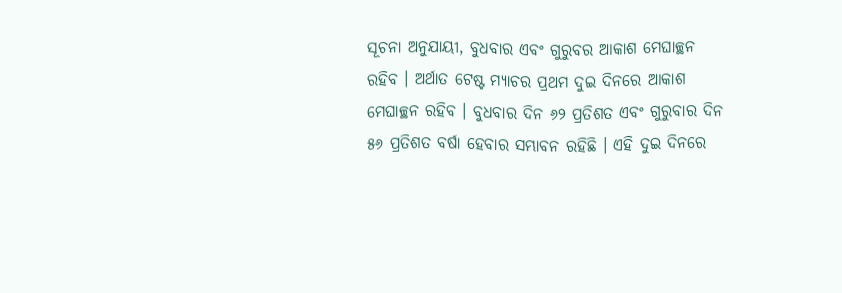ସୂଚନା ଅନୁଯାୟୀ, ବୁଧବାର ଏବଂ ଗୁରୁବର ଆକାଶ ମେଘାଚ୍ଛନ ରହିବ । ଅର୍ଥାତ ଟେଷ୍ଟ ମ୍ୟାଚର ପ୍ରଥମ ଦୁଇ ଦିନରେ ଆକାଶ ମେଘାଚ୍ଛନ ରହିବ । ବୁଧବାର ଦିନ ୬୨ ପ୍ରତିଶତ ଏବଂ ଗୁରୁବାର ଦିନ ୫୬ ପ୍ରତିଶତ ବର୍ଷା ହେବାର ସମ୍ଭାବନ ରହିଛି । ଏହି ଦୁଇ ଦିନରେ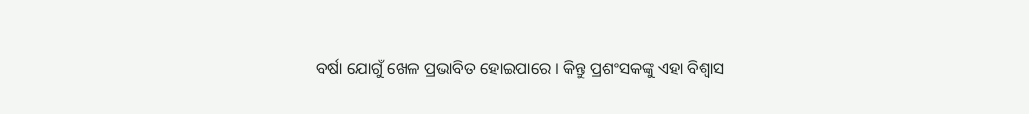ବର୍ଷା ଯୋଗୁଁ ଖେଳ ପ୍ରଭାବିତ ହୋଇପାରେ । କିନ୍ତୁ ପ୍ରଶଂସକଙ୍କୁ ଏହା ବିଶ୍ୱାସ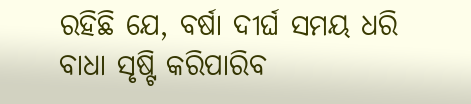ରହିଛି ଯେ, ବର୍ଷା ଦୀର୍ଘ ସମୟ ଧରି ବାଧା ସୃଷ୍ଟି କରିପାରିବ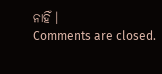ନାହିଁ ।
Comments are closed.